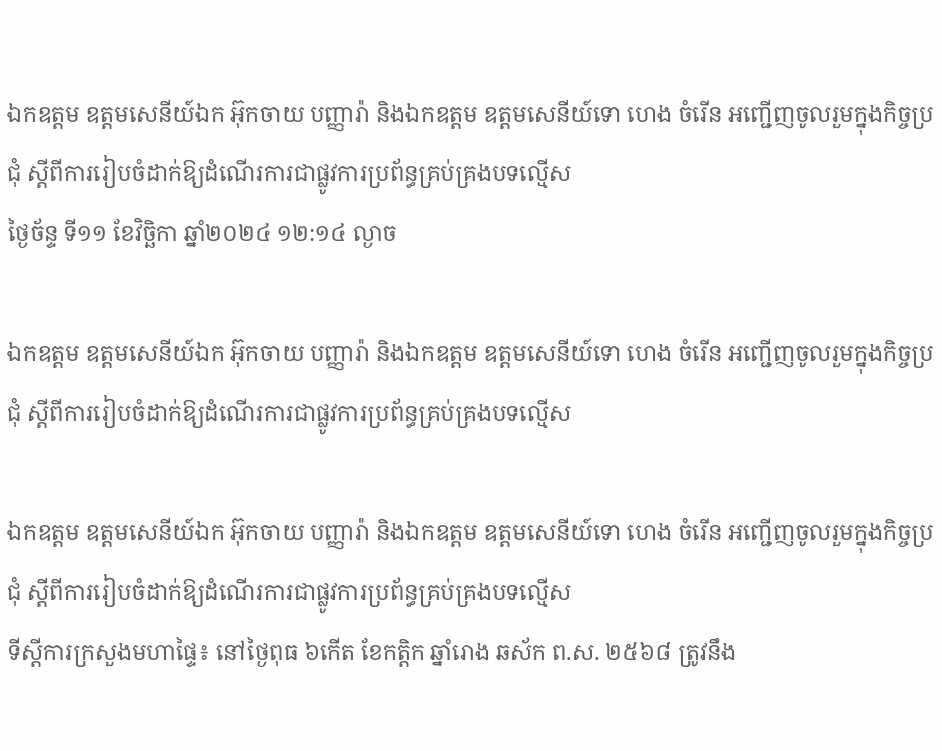ឯកឧត្តម ឧត្តមសេនីយ៍ឯក អ៊ុកចាយ បញ្ញារ៉ា និងឯកឧត្តម ឧត្តមសេនីយ៍ទោ ហេង ចំរើន អញ្ជើញចូលរួមក្នុងកិច្ចប្រជុំ ស្ដីពីការរៀបចំដាក់ឱ្យដំណើរការជាផ្លូវការប្រព័ន្ធគ្រប់គ្រងបទល្មើស
ថ្ងៃច័ន្ទ ទី១១ ខែវិច្ឆិកា ឆ្នាំ២០២៤ ១២:១៤ ល្ងាច

ឯកឧត្តម ឧត្តមសេនីយ៍ឯក អ៊ុកចាយ បញ្ញារ៉ា និងឯកឧត្តម ឧត្តមសេនីយ៍ទោ ហេង ចំរើន អញ្ជើញចូលរួមក្នុងកិច្ចប្រជុំ ស្ដីពីការរៀបចំដាក់ឱ្យដំណើរការជាផ្លូវការប្រព័ន្ធគ្រប់គ្រងបទល្មើស

ឯកឧត្តម ឧត្តមសេនីយ៍ឯក អ៊ុកចាយ បញ្ញារ៉ា និងឯកឧត្តម ឧត្តមសេនីយ៍ទោ ហេង ចំរើន អញ្ជើញចូលរួមក្នុងកិច្ចប្រជុំ ស្ដីពីការរៀបចំដាក់ឱ្យដំណើរការជាផ្លូវការប្រព័ន្ធគ្រប់គ្រងបទល្មើស
ទីស្ដីការក្រសួងមហាផ្ទៃ៖ នៅថ្ងៃពុធ ៦កើត ខែកត្ដិក ឆ្នាំរោង ឆស័ក ព.ស. ២៥៦៨ ត្រូវនឹង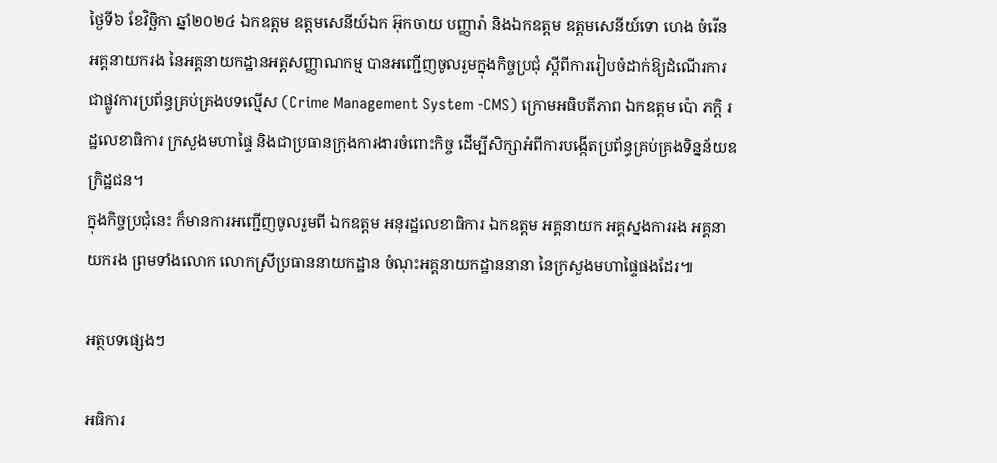ថ្ងៃទី៦ ខែវិច្ឆិកា ឆ្នាំ២០២៤ ឯកឧត្តម ឧត្តមសេនីយ៍ឯក អ៊ុកចាយ បញ្ញារ៉ា និងឯកឧត្តម ឧត្តមសេនីយ៍ទោ ហេង ចំរើន អគ្គនាយករង នៃអគ្គនាយកដ្ឋានអត្តសញ្ញាណកម្ម បានអញ្ជើញចូលរួមក្នុងកិច្ចប្រជុំ ស្ដីពីការរៀបចំដាក់ឱ្យដំណើរការជាផ្លូវការប្រព័ន្ធគ្រប់គ្រងបទល្មើស (Crime Management System -CMS) ក្រោមអធិបតីភាព ឯកឧត្តម ប៉ោ ភក្ដិ រដ្ឋលេខាធិការ ក្រសួងមហាផ្ទៃ និងជាប្រធានក្រុងការងារចំពោះកិច្ច ដើម្បីសិក្សាអំពីការបង្កើតប្រព័ន្ធគ្រប់គ្រងទិន្នន័យឧក្រិដ្ឋជន។
ក្នុងកិច្ចប្រជុំនេះ ក៏មានការអញ្ជើញចូលរួមពី ឯកឧត្តម អនុរដ្ឋលេខាធិការ ឯកឧត្តម អគ្គនាយក អគ្គស្នងការរង អគ្គនាយករង ព្រមទាំងលោក លោកស្រីប្រធាននាយកដ្ឋាន ចំណុះអគ្គនាយកដ្ឋាននានា នៃក្រសួងមហាផ្ទៃផងដែរ៕

អត្ថបទផ្សេងៗ

អធិការ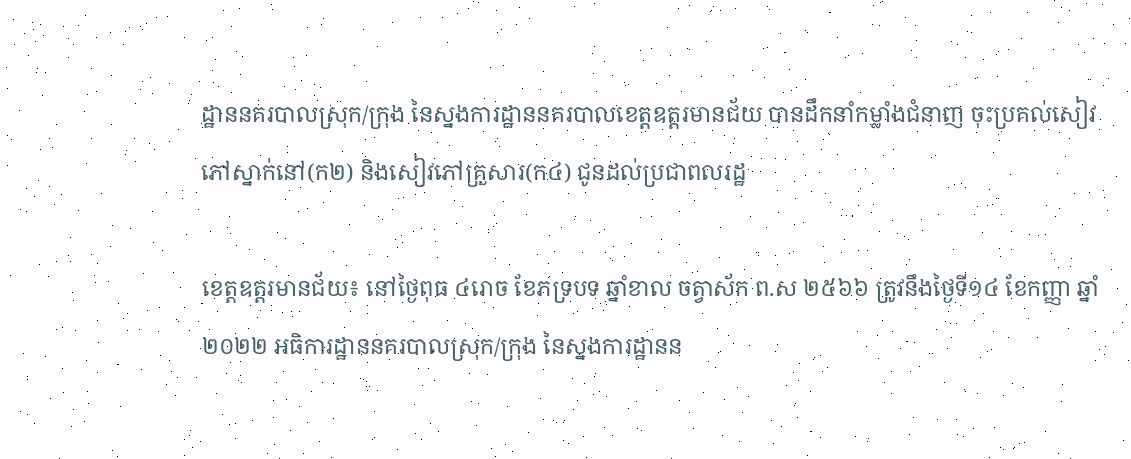ដ្ឋាននគរបាលស្រុក/ក្រុង នៃស្នងការដ្ឋាននគរបាលខេត្តឧត្ដរមានជ័យ បានដឹកនាំកម្លាំងជំនាញ ចុះប្រគល់សៀវភៅស្នាក់នៅ(ក២) និងសៀវភៅគ្រួសារ(ក៤) ជូនដល់ប្រជាពលរដ្ឋ

ខេត្តឧត្ដរមានជ័យ៖ នៅថ្ងៃពុធ ៤រោច ខែភទ្របទ ឆ្នាំខាល ចត្វាស័ក ព.ស ២៥៦៦ ត្រូវនឹងថ្ងៃទី១៤ ខែកញ្ញា ឆ្នាំ២០២២ អធិការដ្ឋាននគរបាលស្រុក/ក្រុង នៃស្នងការដ្ឋានន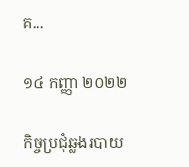គ...

១៤ កញ្ញា ២០២២

កិច្ចប្រជុំឆ្លងរបាយ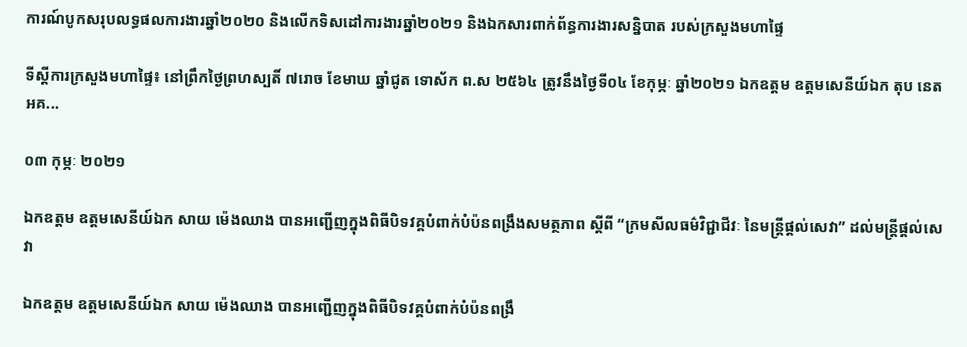ការណ៍បូកសរុបលទ្ធផលការងារឆ្នាំ២០២០ និងលើកទិសដៅការងារឆ្នាំ២០២១ និងឯកសារពាក់ព័ន្ធការងារសន្និបាត របស់ក្រសួងមហាផ្ទៃ

ទីស្តីការក្រសួងមហាផ្ទៃ៖ នៅព្រឹកថ្ងៃព្រហស្បតិ៍ ៧រោច ខែមាឃ ឆ្នាំជូត ទោស័ក ព.ស ២៥៦៤ ត្រូវនឹងថ្ងៃទី០៤ ខែកុម្ភៈ ឆ្នាំ២០២១ ឯកឧត្តម ឧត្តមសេនីយ៍ឯក តុប នេត អគ...

០៣ កុម្ភៈ ២០២១

ឯកឧត្តម ឧត្តមសេនីយ៍ឯក សាយ ម៉េងឈាង បានអញ្ជើញក្នុងពិធីបិទវគ្គបំពាក់បំប៉នពង្រឹងសមត្ថភាព ស្ដីពី “ក្រមសីលធម៌វិជ្ជាជីវៈ នៃមន្រ្តីផ្ដល់សេវា” ដល់មន្រ្តីផ្ដល់សេវា

ឯកឧត្តម ឧត្តមសេនីយ៍ឯក សាយ ម៉េងឈាង បានអញ្ជើញក្នុងពិធីបិទវគ្គបំពាក់បំប៉នពង្រឹ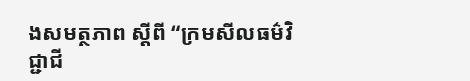ងសមត្ថភាព ស្ដីពី “ក្រមសីលធម៌វិជ្ជាជី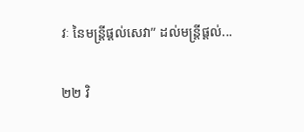វៈ នៃមន្រ្តីផ្ដល់សេវា” ដល់មន្រ្តីផ្ដល់...

២២ វិ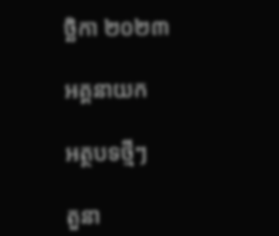ច្ឆិកា ២០២៣

អគ្គនាយក

អត្ថបទថ្មីៗ

តួនា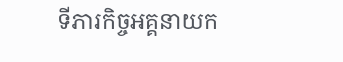ទីភារកិច្ចអគ្គនាយក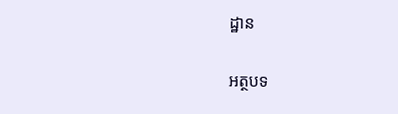ដ្ឋាន

អត្ថបទ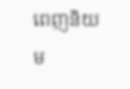ពេញនិយម